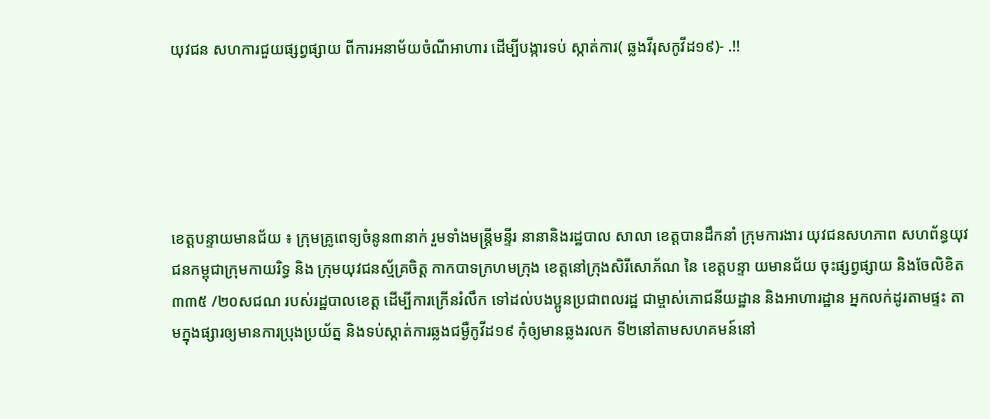យុវជន សហការជួយផ្សព្វផ្សាយ ពីការអនាម័យចំណីអាហារ ដើម្បីបង្ការទប់ ស្កាត់ការ( ឆ្លងវីរុសកូវីដ១៩)- .!!





ខេត្តបន្ទាយមានជ័យ ៖ ក្រុមគ្រូពេទ្យចំនូន៣នាក់ រួមទាំងមន្ត្រីមន្ទីរ នានានិងរដ្ឋបាល សាលា ខេត្តបានដឹកនាំ ក្រុមការងារ យុវជនសហភាព សហព័ន្ធយុវជនកម្ពុជាក្រុមកាយរិទ្ធ និង ក្រុមយុវជនស្ម័គ្រចិត្ត កាកបាទក្រហមក្រុង ខេត្តនៅក្រុងសិរីសោភ័ណ នៃ ខេត្តបន្ទា យមានជ័យ ចុះផ្សព្វផ្សាយ និងចែលិខិត៣៣៥ /២០សជណ របស់រដ្ឋបាលខេត្ត ដើម្បីការក្រើនរំលឹក ទៅដល់បងប្អូនប្រជាពលរដ្ឋ ជាម្ចាស់ភោជនីយដ្ឋាន និងអាហារដ្ឋាន អ្នកលក់ដូរតាមផ្ទះ តាមក្នុងផ្សារឲ្យមានការប្រុងប្រយ័ត្ន និងទប់ស្កាត់ការឆ្លងជម្ងឺកូវីដ១៩ កុំឲ្យមានឆ្លងរលក ទី២នៅតាមសហគមន៍នៅ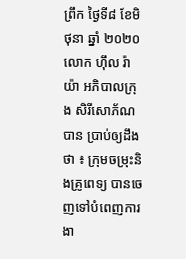ព្រឹក ថ្ងៃទី៨ ខែមិថុនា ឆ្នាំ ២០២០ លោក ហ៊ឹល រ៉ាយ៉ា អភិបាលក្រុង សិរីសោភ័ណបាន ប្រាប់ឲ្យដឹងថា ៖ ក្រុមចម្រុះនិងគ្រូពេទ្យ បានចេញទៅបំពេញការងា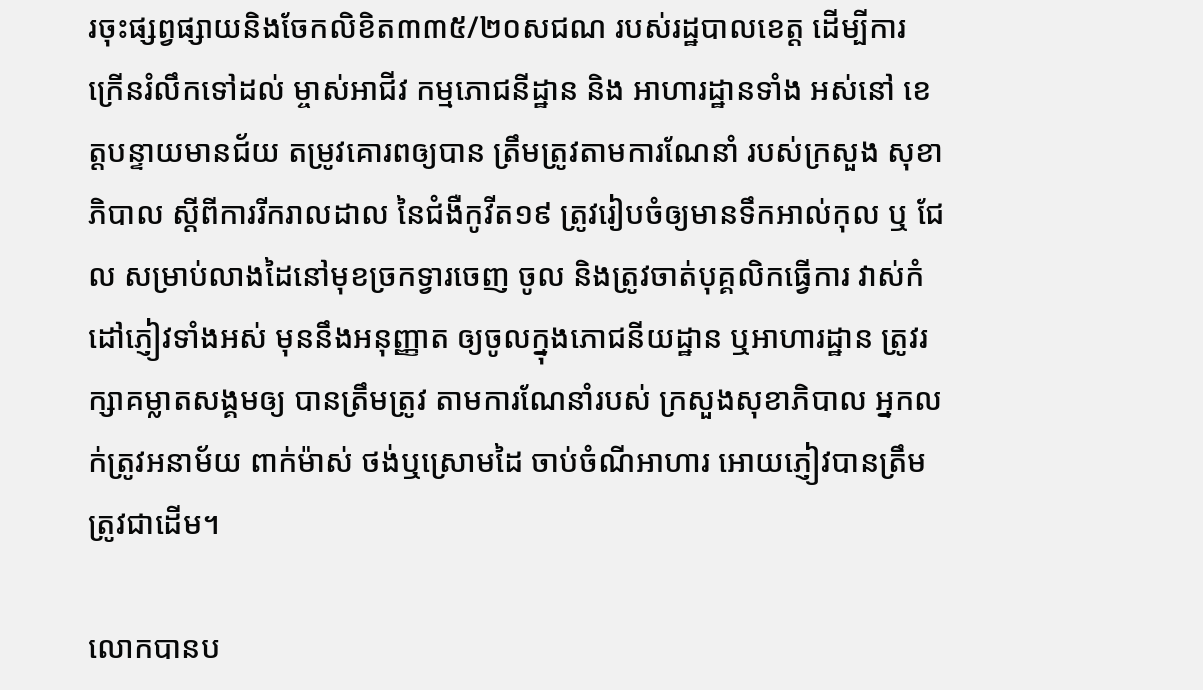រចុះផ្សព្វផ្សាយនិងចែកលិខិត៣៣៥/២០សជណ របស់រដ្ឋបាលខេត្ត ដើម្បីការ ក្រើនរំលឹកទៅដល់ ម្ចាស់អាជីវ កម្មភោជនីដ្ឋាន និង អាហារដ្ឋានទាំង អស់នៅ ខេត្តបន្ទាយមានជ័យ តម្រូវគោរពឲ្យបាន ត្រឹមត្រូវតាមការណែនាំ របស់ក្រសួង សុខាភិបាល ស្តីពីការរីករាលដាល នៃជំងឺកូវីត១៩ ត្រូវរៀបចំឲ្យមានទឹកអាល់កុល ឬ ជែល សម្រាប់លាងដៃនៅមុខច្រកទ្វារចេញ ចូល និងត្រូវចាត់បុគ្គលិកធ្វើការ វាស់កំដៅភ្ញៀវទាំងអស់ មុននឹងអនុញ្ញាត ឲ្យចូលក្នុងភោជនីយដ្ឋាន ឬអាហារដ្ឋាន ត្រូវរក្សាគម្លាតសង្គមឲ្យ បានត្រឹមត្រូវ តាមការណែនាំរបស់ ក្រសួងសុខាភិបាល អ្នកលក់ត្រូវអនាម័យ ពាក់ម៉ាស់ ថង់ឬស្រោមដៃ ចាប់ចំណីអាហារ អោយភ្ញៀវបានត្រឹមត្រូវជាដើម។

លោកបានប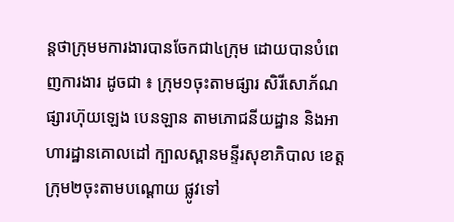ន្តថាក្រុមមការងារបានចែកជា៤ក្រុម ដោយបានបំពេញការងារ ដូចជា ៖ ក្រុម១ចុះតាមផ្សារ សិរីសោភ័ណផ្សារហ៊ុយឡេង បេនឡាន តាមភោជនីយដ្ឋាន និងអាហារដ្ឋានគោលដៅ ក្បាលស្ពានមន្ទីរសុខាភិបាល ខេត្តក្រុម២ចុះតាមបណ្តោយ ផ្លូវទៅ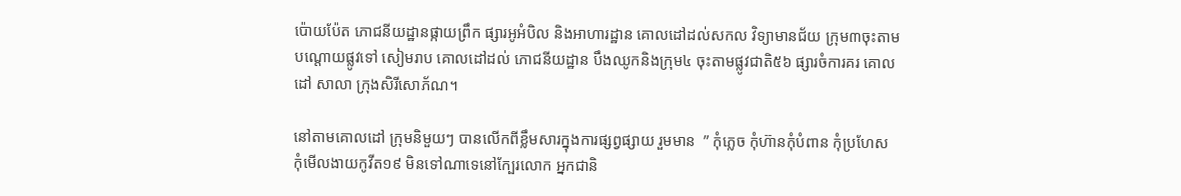ប៉ោយប៉ែត ភោជនីយដ្ឋានផ្កាយព្រឹក ផ្សារអូអំបិល និងអាហារដ្ឋាន គោលដៅដល់សកល វិទ្យាមានជ័យ ក្រុម៣ចុះតាម បណ្តោយផ្លូវទៅ សៀមរាប គោលដៅដល់ ភោជនីយដ្ឋាន បឹងឈូកនិងក្រុម៤ ចុះតាមផ្លូវជាតិ៥៦ ផ្សារចំការគរ គោលដៅ សាលា ក្រុងសិរីសោភ័ណ។

នៅតាមគោលដៅ ក្រុមនិមួយៗ បានលើកពីខ្លឹមសារក្នុងការផ្សព្វផ្សាយ រួមមាន  ” កុំភ្លេច កុំហ៊ានកុំបំពាន កុំប្រហែស កុំមើលងាយកូវីត១៩ មិនទៅណាទេនៅក្បែរលោក អ្នកជានិ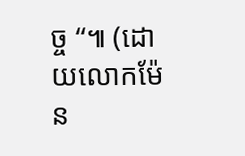ច្ច “៕ (ដោយលោកម៉ែន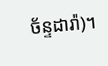ច័ន្ទដារ៉ា)។